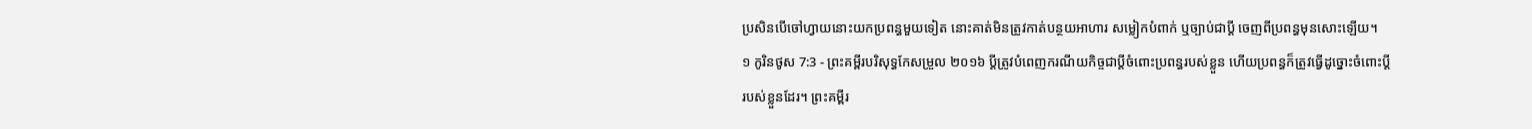ប្រសិនបើចៅហ្វាយនោះយកប្រពន្ធមួយទៀត នោះគាត់មិនត្រូវកាត់បន្ថយអាហារ សម្លៀកបំពាក់ ឬច្បាប់ជាប្តី ចេញពីប្រពន្ធមុនសោះឡើយ។
១ កូរិនថូស 7:3 - ព្រះគម្ពីរបរិសុទ្ធកែសម្រួល ២០១៦ ប្តីត្រូវបំពេញករណីយកិច្ចជាប្ដីចំពោះប្រពន្ធរបស់ខ្លួន ហើយប្រពន្ធក៏ត្រូវធ្វើដូច្នោះចំពោះប្តីរបស់ខ្លួនដែរ។ ព្រះគម្ពីរ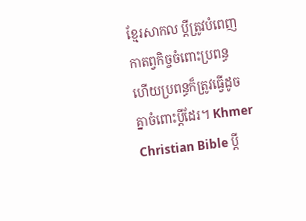ខ្មែរសាកល ប្ដីត្រូវបំពេញកាតព្វកិច្ចចំពោះប្រពន្ធ ហើយប្រពន្ធក៏ត្រូវធ្វើដូចគ្នាចំពោះប្ដីដែរ។ Khmer Christian Bible ប្ដី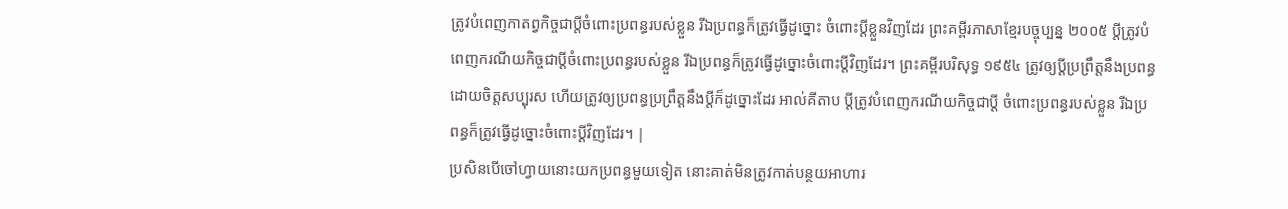ត្រូវបំពេញកាតព្វកិច្ចជាប្ដីចំពោះប្រពន្ធរបស់ខ្លួន រីឯប្រពន្ធក៏ត្រូវធ្វើដូច្នោះ ចំពោះប្ដីខ្លួនវិញដែរ ព្រះគម្ពីរភាសាខ្មែរបច្ចុប្បន្ន ២០០៥ ប្ដីត្រូវបំពេញករណីយកិច្ចជាប្ដីចំពោះប្រពន្ធរបស់ខ្លួន រីឯប្រពន្ធក៏ត្រូវធ្វើដូច្នោះចំពោះប្ដីវិញដែរ។ ព្រះគម្ពីរបរិសុទ្ធ ១៩៥៤ ត្រូវឲ្យប្ដីប្រព្រឹត្តនឹងប្រពន្ធដោយចិត្តសប្បុរស ហើយត្រូវឲ្យប្រពន្ធប្រព្រឹត្តនឹងប្ដីក៏ដូច្នោះដែរ អាល់គីតាប ប្ដីត្រូវបំពេញករណីយកិច្ចជាប្ដី ចំពោះប្រពន្ធរបស់ខ្លួន រីឯប្រពន្ធក៏ត្រូវធ្វើដូច្នោះចំពោះប្ដីវិញដែរ។ |
ប្រសិនបើចៅហ្វាយនោះយកប្រពន្ធមួយទៀត នោះគាត់មិនត្រូវកាត់បន្ថយអាហារ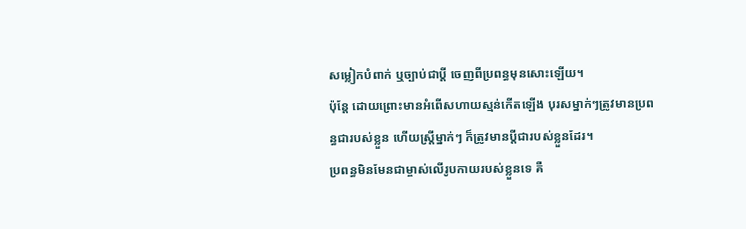សម្លៀកបំពាក់ ឬច្បាប់ជាប្តី ចេញពីប្រពន្ធមុនសោះឡើយ។
ប៉ុន្ដែ ដោយព្រោះមានអំពើសហាយស្មន់កើតឡើង បុរសម្នាក់ៗត្រូវមានប្រពន្ធជារបស់ខ្លួន ហើយស្រី្តម្នាក់ៗ ក៏ត្រូវមានប្តីជារបស់ខ្លួនដែរ។
ប្រពន្ធមិនមែនជាម្ចាស់លើរូបកាយរបស់ខ្លួនទេ គឺ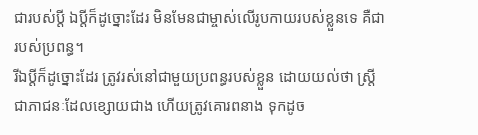ជារបស់ប្តី ឯប្តីក៏ដូច្នោះដែរ មិនមែនជាម្ចាស់លើរូបកាយរបស់ខ្លួនទេ គឺជារបស់ប្រពន្ធ។
រីឯប្ដីក៏ដូច្នោះដែរ ត្រូវរស់នៅជាមួយប្រពន្ធរបស់ខ្លួន ដោយយល់ថា ស្ត្រីជាភាជនៈដែលខ្សោយជាង ហើយត្រូវគោរពនាង ទុកដូច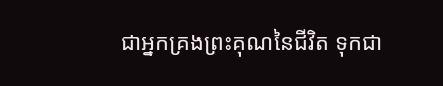ជាអ្នកគ្រងព្រះគុណនៃជីវិត ទុកជា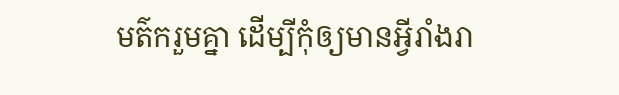មត៌ករួមគ្នា ដើម្បីកុំឲ្យមានអ្វីរាំងរា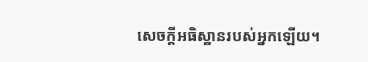សេចក្តីអធិស្ឋានរបស់អ្នកឡើយ។